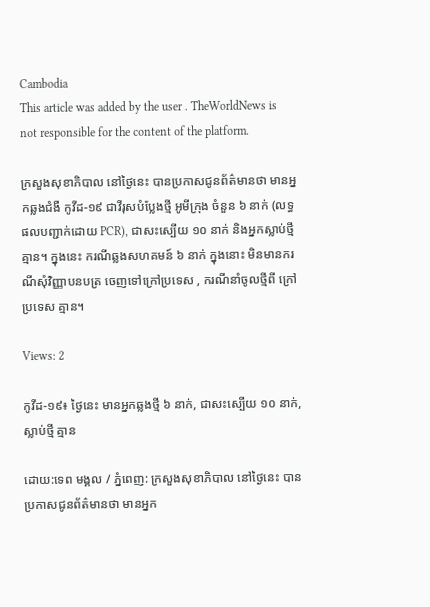Cambodia
This article was added by the user . TheWorldNews is not responsible for the content of the platform.

ក្រសួងសុខាភិបាល នៅថ្ងៃនេះ បានប្រកាសជូនព័ត៌មានថា មានអ្នកឆ្លងជំងឺ កូវីដ-១៩ ជាវីរុសបំប្លែងថ្មី អូមីក្រុង ចំនួន ៦ នាក់ (លទ្ធផលបញ្ជាក់ដោយ PCR), ជាសះស្បើយ ១០ នាក់ និងអ្នកស្លាប់ថ្មី គ្មាន។ ក្នុងនេះ ករណីឆ្លងសហគមន៍ ៦ នាក់ ក្នុងនោះ មិនមានករណីសុំវិញ្ញាបនបត្រ ចេញទៅក្រៅប្រទេស , ករណីនាំចូលថ្មីពី ក្រៅប្រទេស គ្មាន។

Views: 2

កូវីដ-១៩៖ ថ្ងៃនេះ មានអ្នកឆ្លងថ្មី ៦ នាក់, ជាសះស្បើយ ១០ នាក់, ស្លាប់ថ្មី គ្មាន

ដោយ:ទេព មង្គល / ភ្នំពេញ: ក្រសួងសុខាភិបាល នៅថ្ងៃនេះ បានប្រកាសជូនព័ត៌មានថា មានអ្នក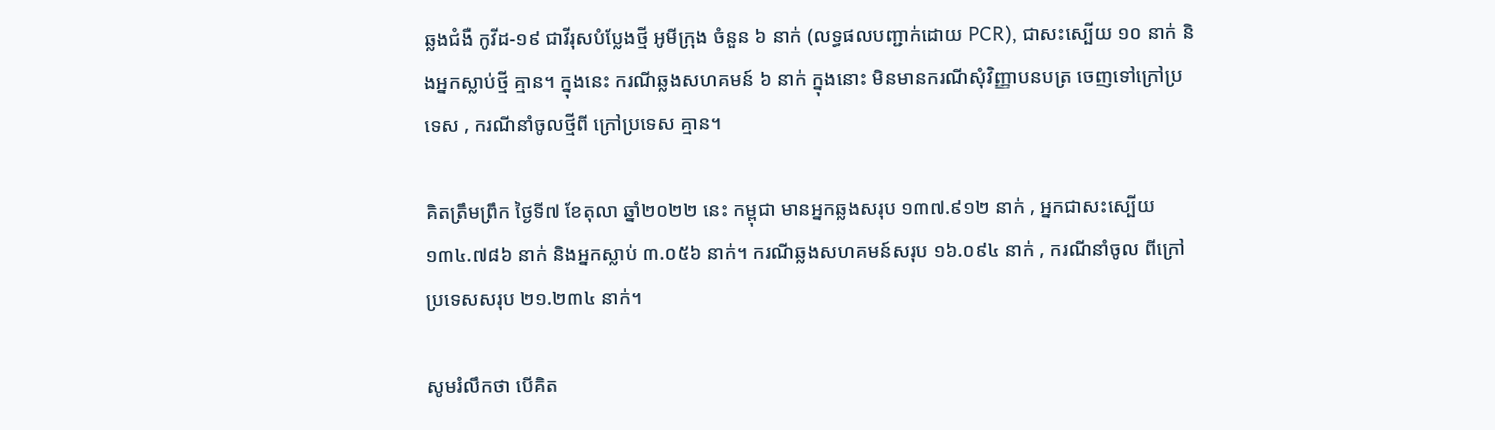ឆ្លងជំងឺ កូវីដ-១៩ ជាវីរុសបំប្លែងថ្មី អូមីក្រុង ចំនួន ៦ នាក់ (លទ្ធផលបញ្ជាក់ដោយ PCR), ជាសះស្បើយ ១០ នាក់ និងអ្នកស្លាប់ថ្មី គ្មាន។ ក្នុងនេះ ករណីឆ្លងសហគមន៍ ៦ នាក់ ក្នុងនោះ មិនមានករណីសុំវិញ្ញាបនបត្រ ចេញទៅក្រៅប្រទេស , ករណីនាំចូលថ្មីពី ក្រៅប្រទេស គ្មាន។

គិតត្រឹមព្រឹក ថ្ងៃទី៧ ខែតុលា ឆ្នាំ២០២២ នេះ កម្ពុជា មានអ្នកឆ្លងសរុប ១៣៧.៩១២ នាក់ , អ្នកជាសះស្បើយ ១៣៤.៧៨៦ នាក់ និងអ្នកស្លាប់ ៣.០៥៦ នាក់។ ករណីឆ្លងសហគមន៍សរុប ១៦.០៩៤ នាក់ , ករណីនាំចូល ពីក្រៅប្រទេសសរុប ២១.២៣៤ នាក់។

សូមរំលឹកថា បើគិត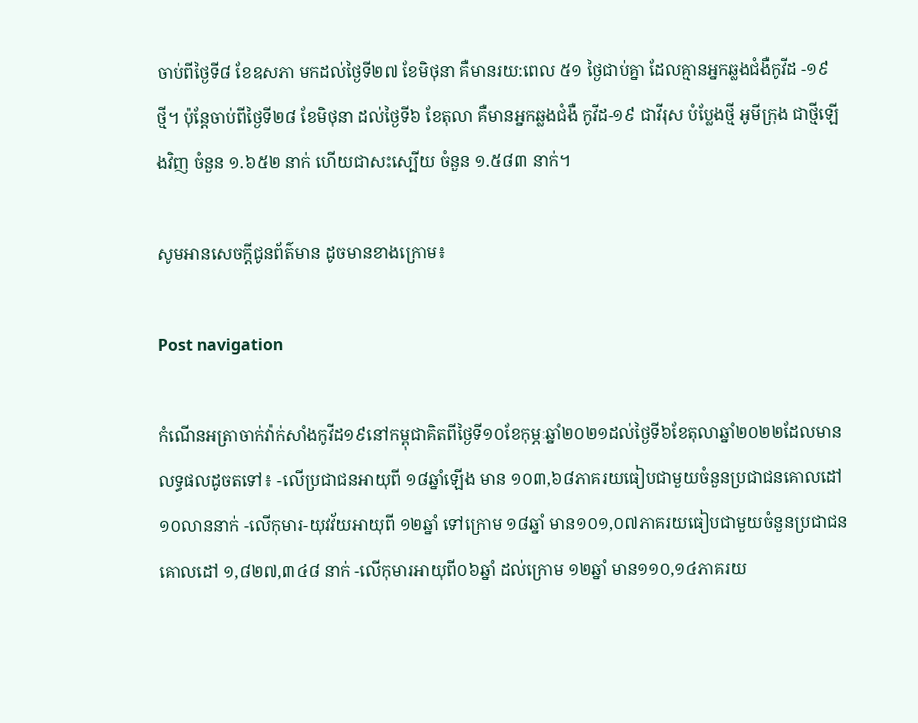ចាប់ពីថ្ងៃទី៨ ខែឧសភា មកដល់ថ្ងៃទី២៧ ខែមិថុនា គឺមានរយ:ពេល ៥១ ថ្ងៃជាប់គ្នា ដែលគ្មានអ្នកឆ្លងជំងឺកូវីដ -១៩ ថ្មី។ ប៉ុន្តែចាប់ពីថ្ងៃទី២៨ ខែមិថុនា ដល់ថ្ងៃទី៦ ខែតុលា គឺមានអ្នកឆ្លងជំងឺ កូវីដ-១៩ ជាវីរុស បំប្លែងថ្មី អូមីក្រុង ជាថ្មីឡើងវិញ ចំនួន ១.៦៥២ នាក់ ហើយជាសះស្បើយ ចំនួន ១.៥៨៣ នាក់។

សូមអានសេចក្ដីជូនព័ត៌មាន ដូចមានខាងក្រោម៖

Post navigation

កំណើនអត្រាចាក់វ៉ាក់សាំងកូវីដ១៩នៅកម្ពុជាគិតពីថ្ងៃទី១០ខែកុម្ភៈឆ្នាំ២០២១ដល់ថ្ងៃទី៦ខែតុលាឆ្នាំ២០២២ដែលមានលទ្ធផលដូចតទៅ៖ -លើប្រជាជនអាយុពី ១៨ឆ្នាំឡើង មាន ១០៣,៦៨ភាគរយធៀបជាមួយចំនួនប្រជាជនគោលដៅ១០លាននាក់ -លើកុមារ-យុវវ័យអាយុពី ១២ឆ្នាំ ទៅក្រោម ១៨ឆ្នាំ មាន១០១,០៧ភាគរយធៀបជាមួយចំនួនប្រជាជនគោលដៅ ១,៨២៧,៣៤៨ នាក់ -លើកុមារអាយុពី០៦ឆ្នាំ ដល់ក្រោម ១២ឆ្នាំ មាន១១០,១៤ភាគរយ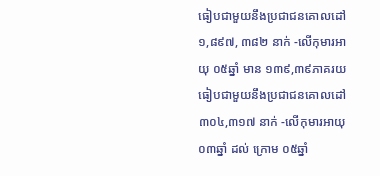ធៀបជាមួយនឹងប្រជាជនគោលដៅ ១,៨៩៧, ៣៨២ នាក់ -លើកុមារអាយុ ០៥ឆ្នាំ មាន ១៣៩,៣៩ភាគរយធៀបជាមួយនឹងប្រជាជនគោលដៅ ៣០៤,៣១៧ នាក់ -លើកុមារអាយុ ០៣ឆ្នាំ ដល់ ក្រោម ០៥ឆ្នាំ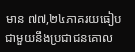មាន ៧៧,២៤ភាគរយធៀបជាមួយនឹងប្រជាជនគោល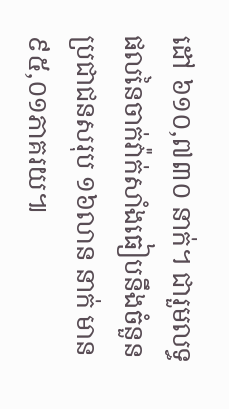ដៅ ៦១០,៧៣០ នាក់។ ជារួមលទ្ធផលនៃចាក់វ៉ាក់សាំងធៀបនឹងចំនួនប្រជាជនសរុប ១៦លាន នាក់ មាន ៩៥,០១ភាគរយ៕